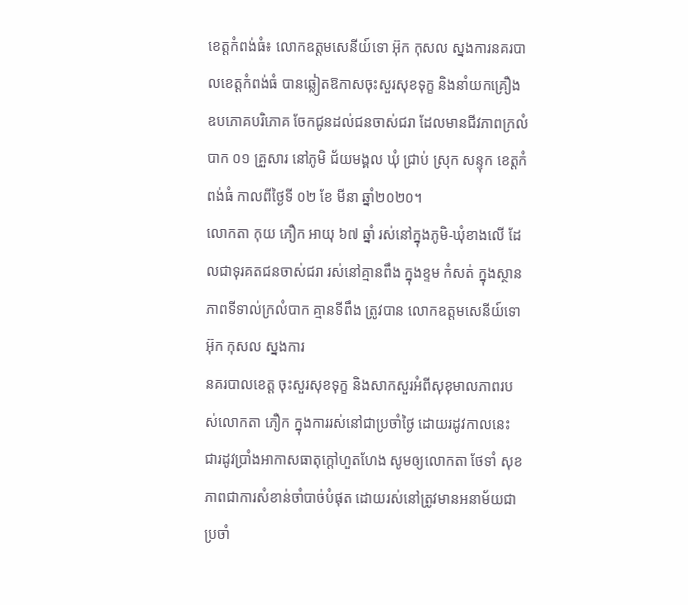ខេត្តកំពង់ធំ៖ លោកឧត្តមសេនីយ៍ទោ អ៊ុក កុសល ស្នងការនគរបាលខេត្តកំពង់ធំ បានឆ្លៀតឱកាសចុះសួរសុខទុក្ខ និងនាំយកគ្រឿងឧបភោគបរិភោគ ចែកជូនដល់ជនចាស់ជរា ដែលមានជីវភាពក្រលំបាក ០១ គ្រួសារ នៅភូមិ ជ័យមង្គល ឃុំ ជ្រាប់ ស្រុក សន្ទុក ខេត្តកំពង់ធំ កាលពីថ្ងៃទី ០២ ខែ មីនា ឆ្នាំ២០២០។
លោកតា កុយ ភឿក អាយុ ៦៧ ឆ្នាំ រស់នៅក្នុងភូមិ-ឃុំខាងលើ ដែលជាទុរគតជនចាស់ជរា រស់នៅគ្មានពឹង ក្នុងខ្ទម កំសត់ ក្នុងស្ថានភាពទីទាល់ក្រលំបាក គ្មានទីពឹង ត្រូវបាន លោកឧត្តមសេនីយ៍ទោ អ៊ុក កុសល ស្នងការ
នគរបាលខេត្ត ចុះសួរសុខទុក្ខ និងសាកសួរអំពីសុខុមាលភាពរបស់លោកតា ភឿក ក្នុងការរស់នៅជាប្រចាំថ្ងៃ ដោយរដូវកាលនេះ ជារដូវប្រាំងអាកាសធាតុក្ដៅហួតហែង សូមឲ្យលោកតា ថែទាំ សុខភាពជាការសំខាន់ចាំបាច់បំផុត ដោយរស់នៅត្រូវមានអនាម័យជាប្រចាំ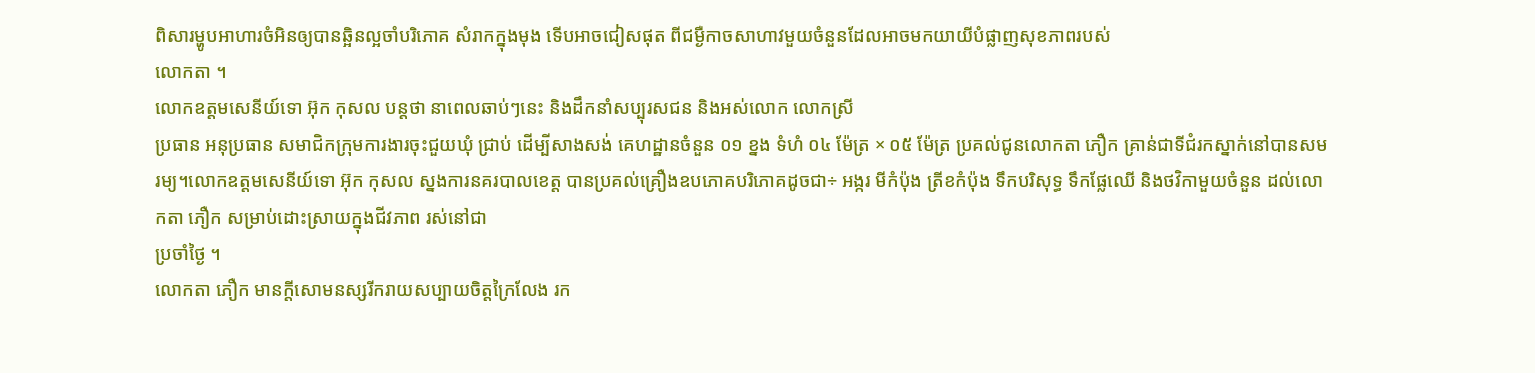ពិសារម្ហូបអាហារចំអិនឲ្យបានឆ្អិនល្អចាំបរិភោគ សំរាកក្នុងមុង ទើបអាចជៀសផុត ពីជម្ងឺកាចសាហាវមួយចំនួនដែលអាចមកយាយីបំផ្លាញសុខភាពរបស់
លោកតា ។
លោកឧត្តមសេនីយ៍ទោ អ៊ុក កុសល បន្តថា នាពេលឆាប់ៗនេះ និងដឹកនាំសប្បុរសជន និងអស់លោក លោកស្រី
ប្រធាន អនុប្រធាន សមាជិកក្រុមការងារចុះជួយឃុំ ជ្រាប់ ដើម្បីសាងសង់ គេហដ្ឋានចំនួន ០១ ខ្នង ទំហំ ០៤ ម៉ែត្រ × ០៥ ម៉ែត្រ ប្រគល់ជូនលោកតា ភឿក គ្រាន់ជាទីជំរកស្នាក់នៅបានសមរម្យ។លោកឧត្តមសេនីយ៍ទោ អ៊ុក កុសល ស្នងការនគរបាលខេត្ត បានប្រគល់គ្រឿងឧបភោគបរិភោគដូចជា÷ អង្ករ មីកំប៉ុង ត្រីខកំប៉ុង ទឹកបរិសុទ្ធ ទឹកផ្លែឈើ និងថវិកាមួយចំនួន ដល់លោកតា ភឿក សម្រាប់ដោះស្រាយក្នុងជីវភាព រស់នៅជា
ប្រចាំថ្ងៃ ។
លោកតា ភឿក មានក្ដីសោមនស្សរីករាយសប្បាយចិត្តក្រៃលែង រក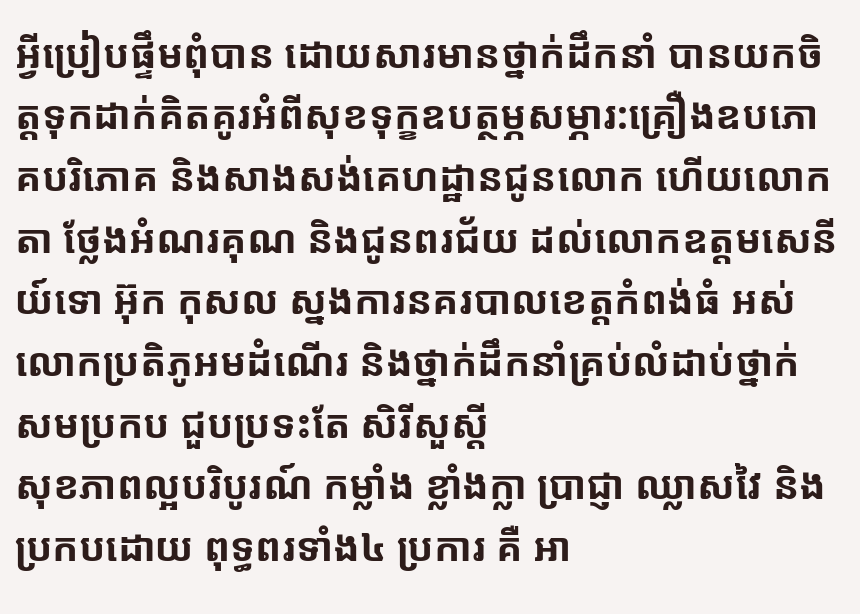អ្វីប្រៀបផ្ទឹមពុំបាន ដោយសារមានថ្នាក់ដឹកនាំ បានយកចិត្តទុកដាក់គិតគូរអំពីសុខទុក្ខឧបត្ថម្ភសម្ភារ:គ្រឿងឧបភោគបរិភោគ និងសាងសង់គេហដ្ឋានជូនលោក ហើយលោកតា ថ្លែងអំណរគុណ និងជូនពរជ័យ ដល់លោកឧត្តមសេនីយ៍ទោ អ៊ុក កុសល ស្នងការនគរបាលខេត្តកំពង់ធំ អស់លោកប្រតិភូអមដំណើរ និងថ្នាក់ដឹកនាំគ្រប់លំដាប់ថ្នាក់ សមប្រកប ជួបប្រទះតែ សិរីសួស្តី
សុខភាពល្អបរិបូរណ៍ កម្លាំង ខ្លាំងក្លា ប្រាជ្ញា ឈ្លាសវៃ និង ប្រកបដោយ ពុទ្ធពរទាំង៤ ប្រការ គឺ អា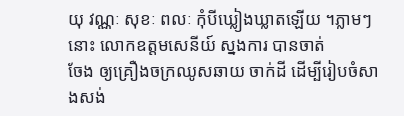យុ វណ្ណៈ សុខៈ ពលៈ កុំបីឃ្លៀងឃ្លាតឡើយ ។ភ្លាមៗនោះ លោកឧត្តមសេនីយ៍ ស្នងការ បានចាត់
ចែង ឲ្យគ្រឿងចក្រឈូសឆាយ ចាក់ដី ដើម្បីរៀបចំសាងសង់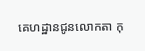គេហដ្ឋានជូនលោកតា កុ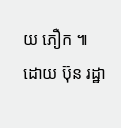យ ភឿក ៕
ដោយ ប៊ុន រដ្ឋា